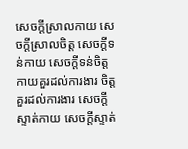សេចក្តីស្រាលកាយ សេចក្តីស្រាលចិត្ត សេចក្តីទន់កាយ សេចក្តីទន់ចិត្ត កាយគួរដល់ការងារ ចិត្តគួរដល់ការងារ សេចក្តីស្ទាត់កាយ សេចក្តីស្ទាត់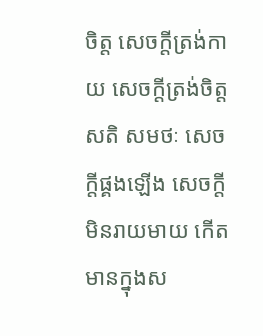ចិត្ត សេចក្តីត្រង់កាយ សេចក្តីត្រង់ចិត្ត សតិ សមថៈ សេចក្តីផ្គងឡើង សេចក្តីមិនរាយមាយ កើតមានក្នុងស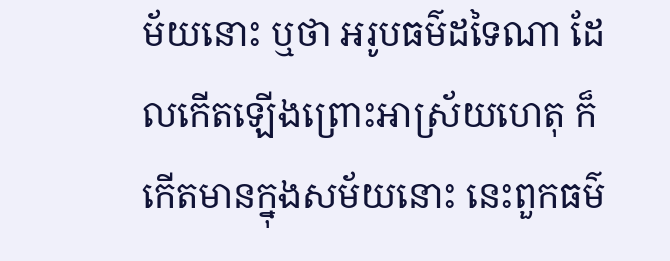ម័យនោះ ឬថា អរូបធម៌ដទៃណា ដែលកើតឡើងព្រោះអាស្រ័យហេតុ ក៏កើតមានក្នុងសម័យនោះ នេះពួកធម៌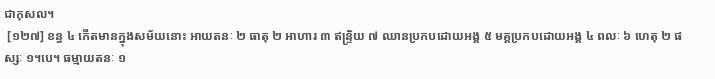ជាកុសល។
 [១២៧] ខន្ធ ៤ កើតមានក្នុងសម័យនោះ អាយតនៈ ២ ធាតុ ២ អាហារ ៣ ឥន្ទ្រិយ ៧ ឈានប្រកបដោយអង្គ ៥ មគ្គប្រកបដោយអង្គ ៤ ពលៈ ៦ ហេតុ ២ ផស្សៈ ១។បេ។ ធម្មាយតនៈ ១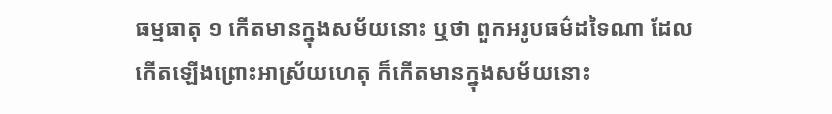ធម្មធាតុ ១ កើតមានក្នុងសម័យនោះ ឬថា ពួកអរូបធម៌ដទៃណា ដែលកើតឡើងព្រោះអាស្រ័យហេតុ ក៏កើតមានក្នុងសម័យនោះ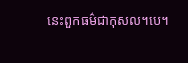នេះពួកធម៌ជាកុសល។បេ។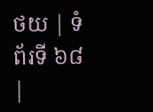ថយ | ទំព័រទី ៦៨ |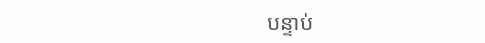បន្ទាប់